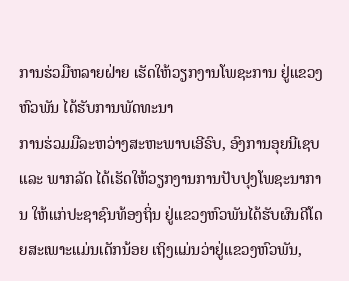ການຮ່ວມືຫລາຍຝ່າຍ ເຮັດໃຫ້ວຽກງານໂພຊະການ ຢູ່ແຂວງຫົວພັນ ໄດ້ຮັບການພັດທະນາ
ການຮ່ວມມືລະຫວ່າງສະຫະພາບເອີຣົບ, ອົງການອຸຍນີເຊບ ແລະ ພາກລັດ ໄດ້ເຮັດໃຫ້ວຽກງານການປັບປຸງໂພຊະນາການ ໃຫ້ແກ່ປະຊາຊົນທ້ອງຖິ່ນ ຢູ່ແຂວງຫົວພັນໄດ້ຮັບຜົນດີໂດຍສະເພາະແມ່ນເດັກນ້ອຍ ເຖິງແມ່ນວ່າຢູ່ແຂວງຫົວພັນ,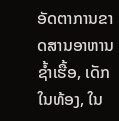ອັດຕາການຂາດສານອາຫານ ຊ້ຳເຮື້ອ, ເດັກໃນທ້ອງ, ໃນ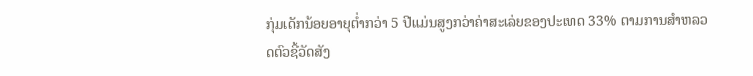ກຸ່ມເດັກນ້ອຍອາຍຸຕໍ່າກວ່າ 5 ປີແມ່ນສູງກວ່າຄ່າສະເລ່ຍຂອງປະເທດ 33% ຕາມການສຳຫລວດຕົວຊີ້ວັດສັງ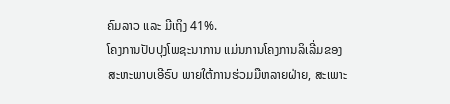ຄົມລາວ ແລະ ມີເຖິງ 41%.
ໂຄງການປັບປຸງໂພຊະນາການ ແມ່ນການໂຄງການລິເລີ່ມຂອງສະຫະພາບເອີຣົບ ພາຍໃຕ້ການຮ່ວມມືຫລາຍຝ່າຍ, ສະເພາະ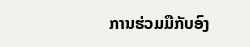ການຮ່ວມມືກັບອົງ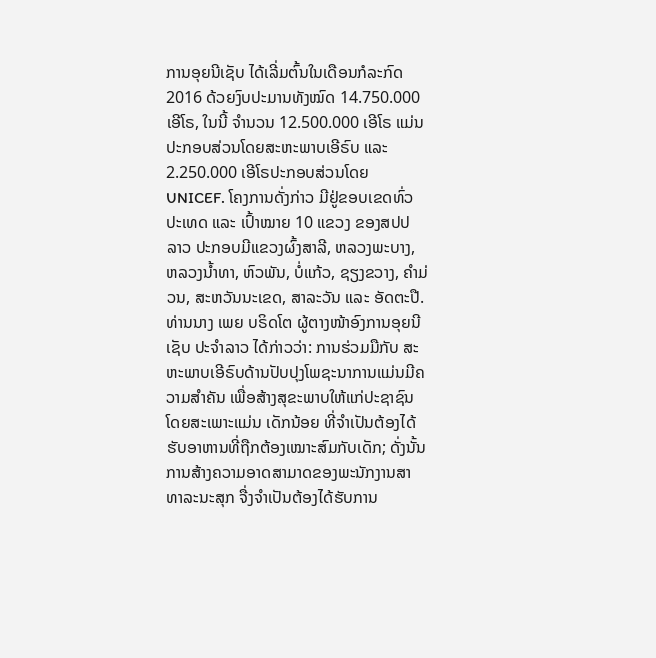ການອຸຍນີເຊັບ ໄດ້ເລີ່ມຕົ້ນໃນເດືອນກໍລະກົດ 2016 ດ້ວຍງົບປະມານທັງໝົດ 14.750.000 ເອີໂຣ, ໃນນີ້ ຈຳນວນ 12.500.000 ເອີໂຣ ແມ່ນປະກອບສ່ວນໂດຍສະຫະພາບເອີຣົບ ແລະ 2.250.000 ເອີໂຣປະກອບສ່ວນໂດຍ UNICEF. ໂຄງການດັ່ງກ່າວ ມີຢູ່ຂອບເຂດທົ່ວປະເທດ ແລະ ເປົ້າໝາຍ 10 ແຂວງ ຂອງສປປ ລາວ ປະກອບມີແຂວງຜົ້ງສາລີ, ຫລວງພະບາງ, ຫລວງນໍ້າທາ, ຫົວພັນ, ບໍ່ແກ້ວ, ຊຽງຂວາງ, ຄຳມ່ວນ, ສະຫວັນນະເຂດ, ສາລະວັນ ແລະ ອັດຕະປື.
ທ່ານນາງ ເພຍ ບຣິດໂຕ ຜູ້ຕາງໜ້າອົງການອຸຍນີເຊັບ ປະຈຳລາວ ໄດ້ກ່າວວ່າ: ການຮ່ວມມືກັບ ສະຫະພາບເອີຣົບດ້ານປັບປຸງໂພຊະນາການແມ່ນມີຄວາມສຳຄັນ ເພື່ອສ້າງສຸຂະພາບໃຫ້ແກ່ປະຊາຊົນໂດຍສະເພາະແມ່ນ ເດັກນ້ອຍ ທີ່ຈຳເປັນຕ້ອງໄດ້ຮັບອາຫານທີ່ຖືກຕ້ອງເໝາະສົມກັບເດັກ; ດັ່ງນັ້ນ ການສ້າງຄວາມອາດສາມາດຂອງພະນັກງານສາທາລະນະສຸກ ຈື່ງຈຳເປັນຕ້ອງໄດ້ຮັບການ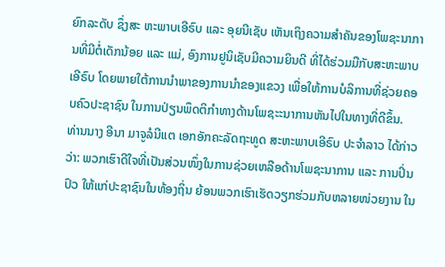ຍົກລະດັບ ຊຶ່ງສະ ຫະພາບເອີຣົບ ແລະ ອຸຍນີເຊັບ ເຫັນເຖິງຄວາມສຳຄັນຂອງໂພຊະນາການທີ່ມີຕໍ່ເດັກນ້ອຍ ແລະ ແມ່, ອົງການຢູນິເຊັບມີຄວາມຍິນດີ ທີ່ໄດ້ຮ່ວມມືກັບສະຫະພາບເອີຣົບ ໂດຍພາຍໃຕ້ການນຳພາຂອງການນຳຂອງແຂວງ ເພື່ອໃຫ້ການບໍລິການທີ່ຊ່ວຍຄອບຄົວປະຊາຊົນ ໃນການປ່ຽນພຶດຕິກຳທາງດ້ານໂພຊະະນາການຫັນໄປໃນທາງທີ່ດີຂຶ້ນ.
ທ່ານນາງ ອີນາ ມາຈູລໍນີແຕ ເອກອັກຄະລັດຖະທູດ ສະຫະພາບເອີຣົບ ປະຈໍາລາວ ໄດ້ກ່າວວ່າ: ພວກເຮົາດີໃຈທີ່ເປັນສ່ວນໜຶ່ງໃນການຊ່ວຍເຫລືອດ້ານໂພຊະນາການ ແລະ ການປິ່ນປົວ ໃຫ້ແກ່ປະຊາຊົນໃນທ້ອງຖິ່ນ ຍ້ອນພວກເຮົາເຮັດວຽກຮ່ວມກັບຫລາຍໜ່ວຍງານ ໃນ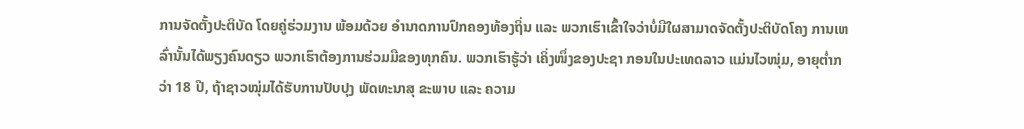ການຈັດຕັ້ງປະຕິບັດ ໂດຍຄູ່ຮ່ວມງານ ພ້ອມດ້ວຍ ອຳນາດການປົກຄອງທ້ອງຖິ່ນ ແລະ ພວກເຮົາເຂົ້າໃຈວ່າບໍ່ມີໃຜສາມາດຈັດຕັ້ງປະຕິບັດໂຄງ ການເຫລົ່ານັ້ນໄດ້ພຽງຄົນດຽວ ພວກເຮົາຕ້ອງການຮ່ວມມືຂອງທຸກຄົນ. ພວກເຮົາຮູ້ວ່າ ເຄິ່ງໜຶ່ງຂອງປະຊາ ກອນໃນປະເທດລາວ ແມ່ນໄວໜຸ່ມ, ອາຍຸຕໍ່າກວ່າ 18 ປີ, ຖ້າຊາວໝຸ່ມໄດ້ຮັບການປັບປຸງ ພັດທະນາສຸ ຂະພາບ ແລະ ຄວາມ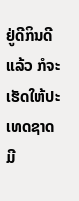ຢູ່ດີກິນດີແລ້ວ ກໍຈະເຮັດໃຫ້ປະເທດຊາດມີ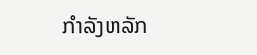ກຳລັງຫລັກ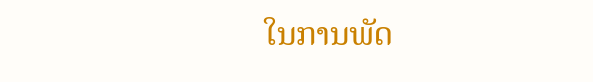ໃນການພັດ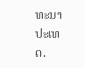ທະນາປະເທດ.